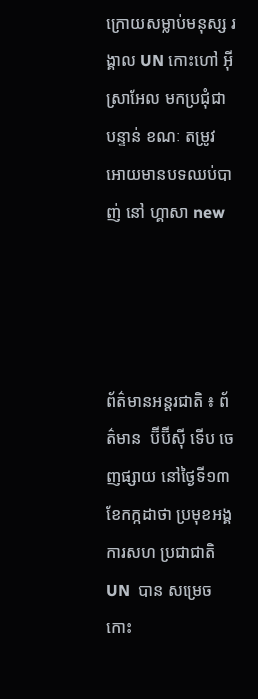ក្រោយសម្លាប់មនុស្ស រង្គាល UN កោះហៅ អ៊ីស្រាអែល មកប្រជុំជាបន្ទាន់ ខណៈ តម្រូវ អោយមានបទឈប់បាញ់ នៅ ហ្គាសា new




ព័ត៌មានអន្តរជាតិ ៖ ព័ត៌មាន  ប៊ីប៊ីស៊ី ទើប ចេញផ្សាយ នៅថ្ងៃទី១៣ ខែកក្កដាថា ប្រមុខអង្គការសហ ប្រជាជាតិ  UN  បាន សម្រេចកោះ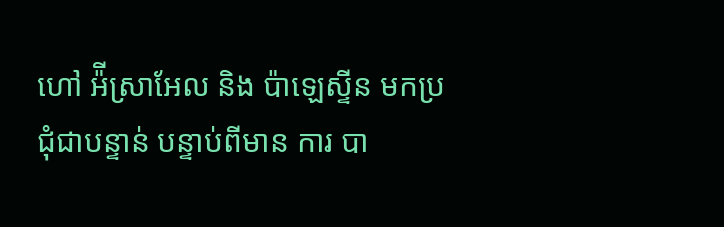ហៅ អ៉ីស្រាអែល និង ប៉ាឡេស្ទីន មកប្រជុំជាបន្ទាន់ បន្ទាប់ពីមាន ការ បា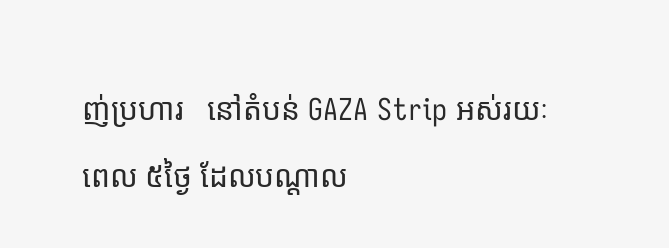ញ់ប្រហារ   នៅតំបន់ GAZA Strip អស់រយៈពេល ៥ថ្ងៃ ដែលបណ្តាល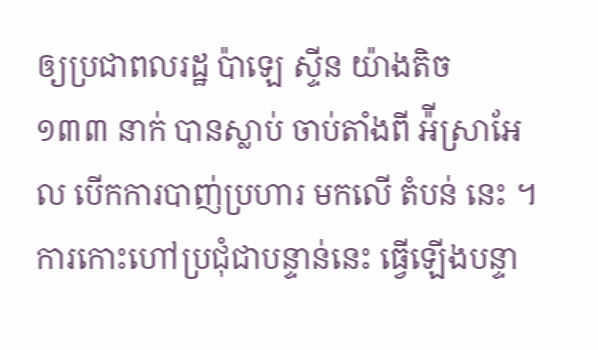ឲ្យប្រជាពលរដ្ឋ ប៉ាឡេ ស្ទីន យ៉ាងតិច    ១៣៣ នាក់ បានស្លាប់ ចាប់តាំងពី អ៉ីស្រាអែល បើកការបាញ់ប្រហារ មកលើ តំបន់ នេះ ។ ការកោះហៅប្រជុំជាបន្ទាន់នេះ ធ្វើឡើងបន្ទា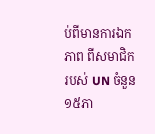ប់ពីមានការឯកភាព ពីសមាជិករបស់ UN ចំនួន ១៥ភា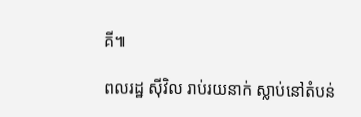គី៕

ពលរដ្ឋ ស៊ីវិល រាប់រយនាក់ ស្លាប់នៅតំបន់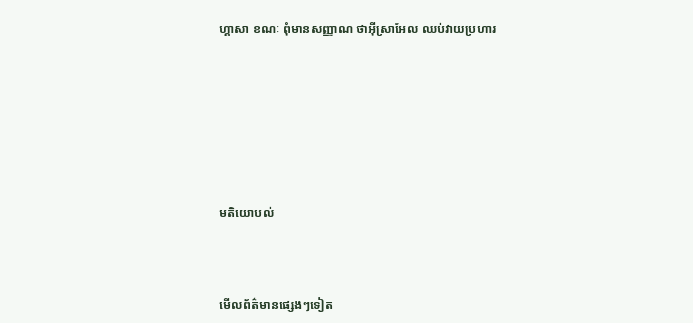ហ្គាសា ខណៈ ពុំមានសញ្ញាណ ថាអ៊ីស្រាអែល ឈប់វាយប្រហារ







មតិយោបល់



មើលព័ត៌មានផ្សេងៗទៀត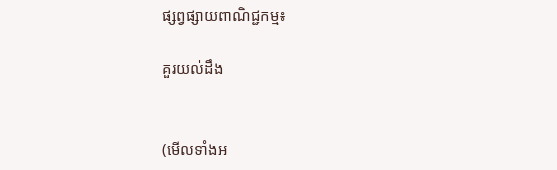ផ្សព្វផ្សាយពាណិជ្ជកម្ម៖

គួរយល់ដឹង


(មើលទាំងអ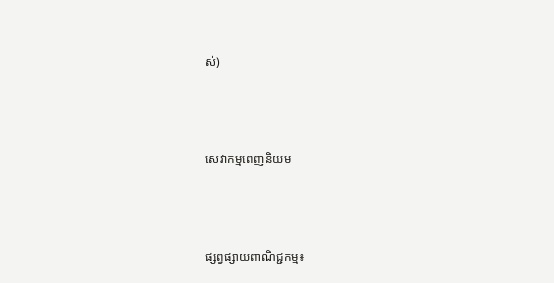ស់)



សេវាកម្មពេញនិយម



ផ្សព្វផ្សាយពាណិជ្ជកម្ម៖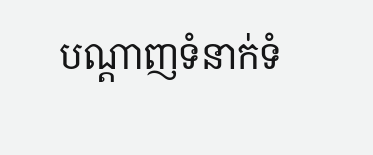បណ្តាញទំនាក់ទំ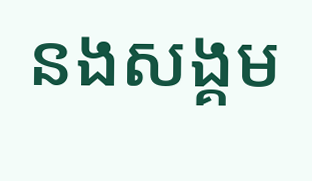នងសង្គម